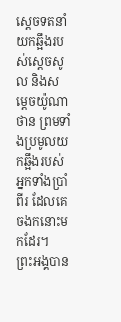ស្តេចទតនាំយកឆ្អឹងរបស់ស្តេចសូល និងសម្តេចយ៉ូណាថាន ព្រមទាំងប្រមូលយកឆ្អឹងរបស់អ្នកទាំងប្រាំពីរ ដែលគេចងកនោះមកដែរ។
ព្រះអង្គបាន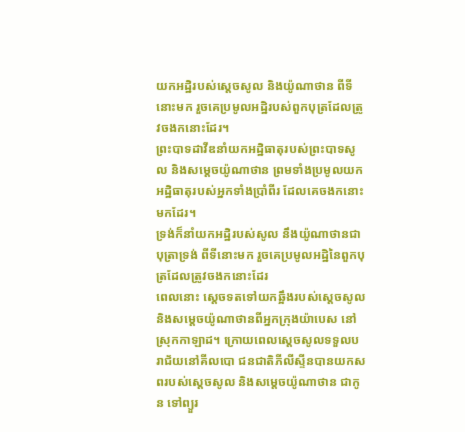យកអដ្ឋិរបស់ស្តេចសូល និងយ៉ូណាថាន ពីទីនោះមក រួចគេប្រមូលអដ្ឋិរបស់ពួកបុត្រដែលត្រូវចងកនោះដែរ។
ព្រះបាទដាវីឌនាំយកអដ្ឋិធាតុរបស់ព្រះបាទសូល និងសម្ដេចយ៉ូណាថាន ព្រមទាំងប្រមូលយកអដ្ឋិធាតុរបស់អ្នកទាំងប្រាំពីរ ដែលគេចងកនោះមកដែរ។
ទ្រង់ក៏នាំយកអដ្ឋិរបស់សូល នឹងយ៉ូណាថានជាបុត្រាទ្រង់ ពីទីនោះមក រួចគេប្រមូលអដ្ឋិនៃពួកបុត្រដែលត្រូវចងកនោះដែរ
ពេលនោះ ស្តេចទតទៅយកឆ្អឹងរបស់ស្តេចសូល និងសម្តេចយ៉ូណាថានពីអ្នកក្រុងយ៉ាបេស នៅស្រុកកាឡាដ។ ក្រោយពេលស្តេចសូលទទួលបរាជ័យនៅគីលបោ ជនជាតិភីលីស្ទីនបានយកសពរបស់ស្តេចសូល និងសម្តេចយ៉ូណាថាន ជាកូន ទៅព្យួរ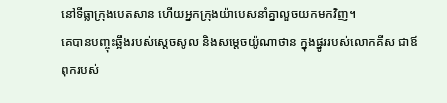នៅទីធ្លាក្រុងបេតសាន ហើយអ្នកក្រុងយ៉ាបេសនាំគ្នាលួចយកមកវិញ។
គេបានបញ្ចុះឆ្អឹងរបស់ស្តេចសូល និងសម្តេចយ៉ូណាថាន ក្នុងផ្នូររបស់លោកគីស ជាឪពុករបស់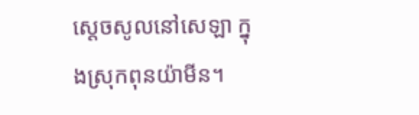ស្តេចសូលនៅសេឡា ក្នុងស្រុកពុនយ៉ាមីន។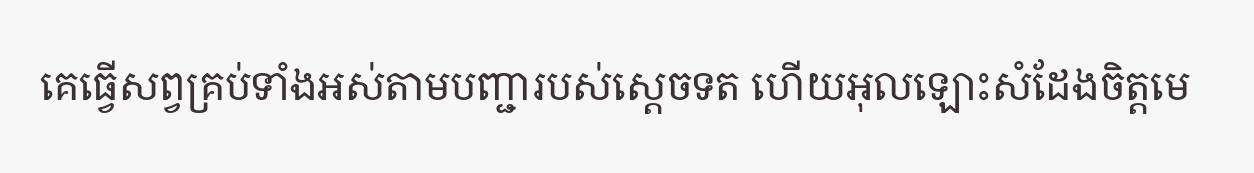គេធ្វើសព្វគ្រប់ទាំងអស់តាមបញ្ជារបស់ស្តេចទត ហើយអុលឡោះសំដែងចិត្តមេ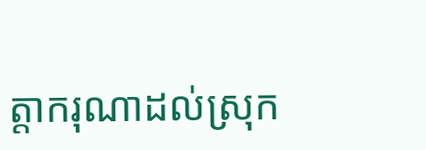ត្តាករុណាដល់ស្រុក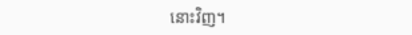នោះវិញ។